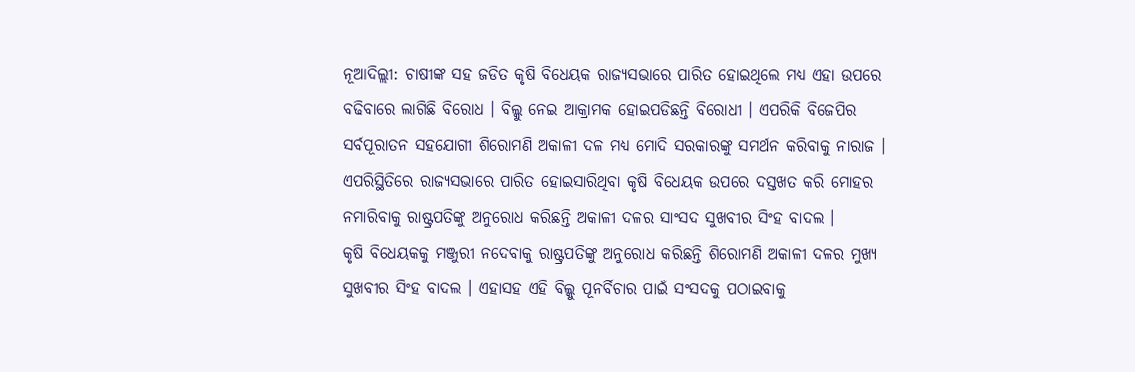ନୂଆଦିଲ୍ଲୀ: ଚାଷୀଙ୍କ ସହ ଜଡିତ କୃଷି ବିଧେୟକ ରାଜ୍ୟସଭାରେ ପାରିତ ହୋଇଥିଲେ ମଧ୍ୟ ଏହା ଉପରେ ବଢିବାରେ ଲାଗିଛି ବିରୋଧ । ବିଲ୍କୁ ନେଇ ଆକ୍ରାମକ ହୋଇପଡିଛନ୍ତି ବିରୋଧୀ । ଏପରିକି ବିଜେପିର ସର୍ବପୂରାତନ ସହଯୋଗୀ ଶିରୋମଣି ଅକାଳୀ ଦଳ ମଧ୍ୟ ମୋଦି ସରକାରଙ୍କୁ ସମର୍ଥନ କରିବାକୁ ନାରାଜ । ଏପରିସ୍ଥିତିରେ ରାଜ୍ୟସଭାରେ ପାରିତ ହୋଇସାରିଥିବା କୃଷି ବିଧେୟକ ଉପରେ ଦସ୍ତଖତ କରି ମୋହର ନମାରିବାକୁ ରାଷ୍ଟ୍ରପତିଙ୍କୁ ଅନୁରୋଧ କରିଛନ୍ତି ଅକାଳୀ ଦଳର ସାଂସଦ ସୁଖବୀର ସିଂହ ବାଦଲ ।
କୃଷି ବିଧେୟକକୁ ମଞ୍ଜୁରୀ ନଦେବାକୁ ରାଷ୍ଟ୍ରପତିଙ୍କୁ ଅନୁରୋଧ କରିଛନ୍ତି ଶିରୋମଣି ଅକାଳୀ ଦଳର ମୁଖ୍ୟ ସୁଖବୀର ସିଂହ ବାଦଲ । ଏହାସହ ଏହି ବିଲ୍କୁ ପୂନର୍ବିଚାର ପାଇଁ ସଂସଦକୁ ପଠାଇବାକୁ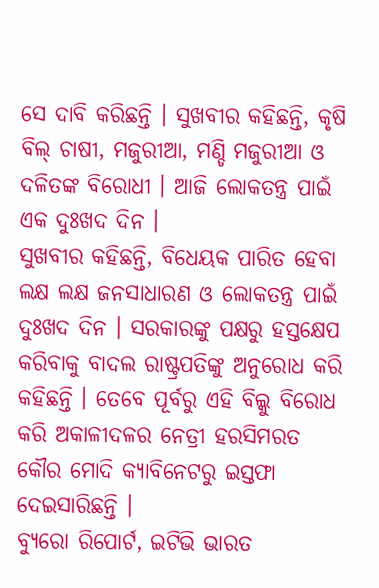ସେ ଦାବି କରିଛନ୍ତି । ସୁଖବୀର କହିଛନ୍ତି, କୃଷି ବିଲ୍ ଚାଷୀ, ମଜୁରୀଆ, ମଣ୍ଡି ମଜୁରୀଆ ଓ ଦଳିତଙ୍କ ବିରୋଧୀ । ଆଜି ଲୋକତନ୍ତ୍ର ପାଇଁ ଏକ ଦୁଃଖଦ ଦିନ ।
ସୁଖବୀର କହିଛନ୍ତି, ବିଧେୟକ ପାରିତ ହେବା ଲକ୍ଷ ଲକ୍ଷ ଜନସାଧାରଣ ଓ ଲୋକତନ୍ତ୍ର ପାଇଁ ଦୁଃଖଦ ଦିନ । ସରକାରଙ୍କୁ ପକ୍ଷରୁ ହସ୍ତକ୍ଷେପ କରିବାକୁ ବାଦଲ ରାଷ୍ଟ୍ରପତିଙ୍କୁ ଅନୁରୋଧ କରି କହିଛନ୍ତି । ତେବେ ପୂର୍ବରୁ ଏହି ବିଲ୍କୁ ବିରୋଧ କରି ଅକାଳୀଦଳର ନେତ୍ରୀ ହରସିମରତ କୌର ମୋଦି କ୍ୟାବିନେଟରୁ ଇସ୍ତଫା ଦେଇସାରିଛନ୍ତି ।
ବ୍ୟୁରୋ ରିପୋର୍ଟ, ଇଟିଭି ଭାରତ